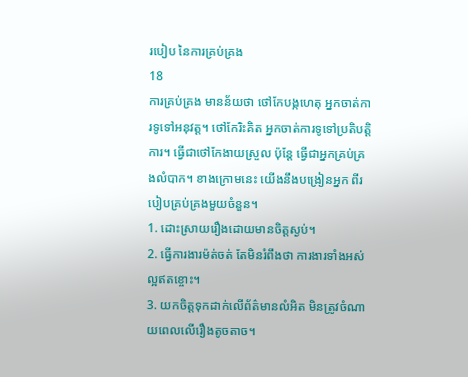របៀប នៃការគ្រប់គ្រង
18
ការគ្រប់គ្រង មានន័យថា ថៅកែបង្កហេតុ អ្នកចាត់ការទូទៅអនុវត្ត។ ថៅកែរិះគិត អ្នកចាត់ការទូទៅប្រតិបត្តិការ។ ធ្វើជាថៅកែងាយស្រួល ប៉ុន្តែ ធ្វើជាអ្នកគ្រប់គ្រងលំបាក។ ខាងក្រោមនេះ យើងនឹងបង្រៀនអ្នក ពីរបៀបគ្រប់គ្រងមួយចំនួន។
1. ដោះស្រាយរឿងដោយមានចិត្តស្ងប់។
2. ធ្វើការងារម៉ត់ចត់ តែមិនរំពឹងថា ការងារទាំងអស់ល្អឥតខ្ចោះ។
3. យកចិត្តទុកដាក់លើព័ត៌មានលំអិត មិនត្រូវចំណាយពេលលើរឿងតូចតាច។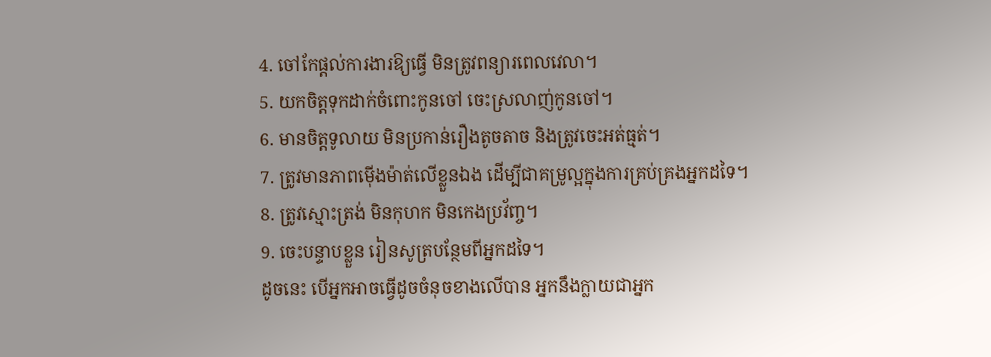4. ចៅកែផ្តល់ការងារឱ្យធ្វើ មិនត្រូវពន្យារពេលវេលា។
5. យកចិត្តទុកដាក់ចំពោះកូនចៅ ចេះស្រលាញ់កូនចៅ។
6. មានចិត្តទូលាយ មិនប្រកាន់រឿងតូចតាច និងត្រូវចេះអត់ធ្មត់។
7. ត្រូវមានភាពម៉ើងម៉ាត់លើខ្លួនឯង ដើម្បីជាគម្រូល្អក្នុងការគ្រប់គ្រងអ្នកដទៃ។
8. ត្រូវស្មោះត្រង់ មិនកុហក មិនកេងប្រវ័ញ្ច។
9. ចេះបន្ទាបខ្លួន រៀនសូត្របន្ថែមពីអ្នកដទៃ។
ដូចនេះ បើអ្នកអាចធ្វើដូចចំនុចខាងលើបាន អ្នកនឹងក្លាយជាអ្នក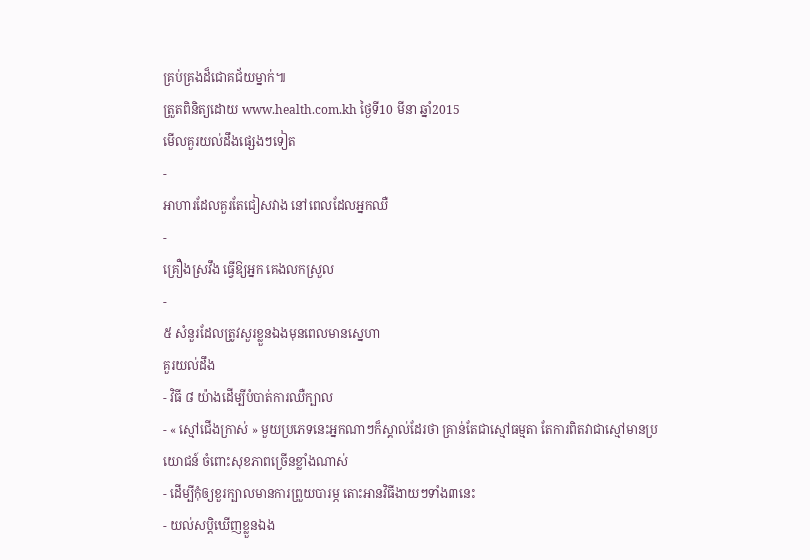គ្រប់គ្រងដ៏ជោគជ័យម្នាក់៕
ត្រួតពិនិត្យដោយ www.health.com.kh ថ្ងៃទី10 មីនា ឆ្នាំ2015
មើលគួរយល់ដឹងផ្សេងៗទៀត
-
អាហារដែលគួរតែជៀសវាង នៅពេលដែលអ្នកឈឺ
-
គ្រឿងស្រវឹង ធ្វើឱ្យអ្នក គេងលកស្រួល
-
៥ សំនួរដែលត្រូវសួរខ្លួនឯងមុនពេលមានស្នេហា
គួរយល់ដឹង
- វិធី ៨ យ៉ាងដើម្បីបំបាត់ការឈឺក្បាល
- « ស្មៅជើងក្រាស់ » មួយប្រភេទនេះអ្នកណាៗក៏ស្គាល់ដែរថា គ្រាន់តែជាស្មៅធម្មតា តែការពិតវាជាស្មៅមានប្រយោជន៍ ចំពោះសុខភាពច្រើនខ្លាំងណាស់
- ដើម្បីកុំឲ្យខួរក្បាលមានការព្រួយបារម្ភ តោះអានវិធីងាយៗទាំង៣នេះ
- យល់សប្តិឃើញខ្លួនឯង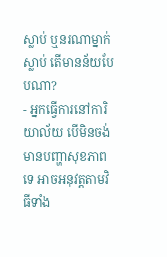ស្លាប់ ឬនរណាម្នាក់ស្លាប់ តើមានន័យបែបណា?
- អ្នកធ្វើការនៅការិយាល័យ បើមិនចង់មានបញ្ហាសុខភាពទេ អាចអនុវត្តតាមវិធីទាំង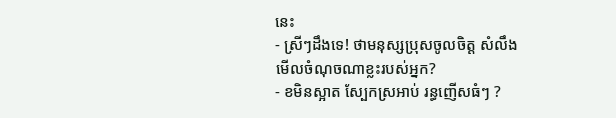នេះ
- ស្រីៗដឹងទេ! ថាមនុស្សប្រុសចូលចិត្ត សំលឹងមើលចំណុចណាខ្លះរបស់អ្នក?
- ខមិនស្អាត ស្បែកស្រអាប់ រន្ធញើសធំៗ ?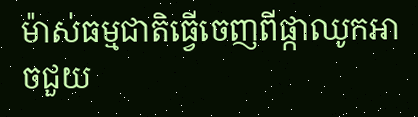ម៉ាស់ធម្មជាតិធ្វើចេញពីផ្កាឈូកអាចជួយ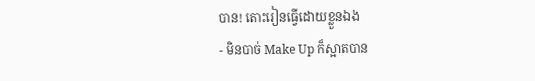បាន! តោះរៀនធ្វើដោយខ្លួនឯង
- មិនបាច់ Make Up ក៏ស្អាតបាន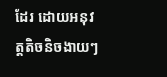ដែរ ដោយអនុវត្តតិចនិចងាយៗ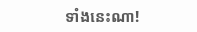ទាំងនេះណា!